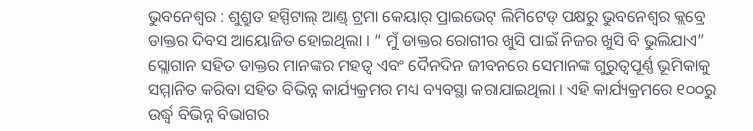ଭୁବନେଶ୍ଵର : ଶୁଶ୍ରୁତ ହସ୍ପିଟାଲ୍ ଆଣ୍ଡ୍ ଟ୍ରମା କେୟାର୍ ପ୍ରାଇଭେଟ୍ ଲିମିଟେଡ୍ ପକ୍ଷରୁ ଭୁବନେଶ୍ଵର କ୍ଲବ୍ରେ ଡାକ୍ତର ଦିବସ ଆୟୋଜିତ ହୋଇଥିଲା । “ ମୁଁ ଡାକ୍ତର ରୋଗୀର ଖୁସି ପାଇଁ ନିଜର ଖୁସି ବି ଭୁଲିଯାଏ” ସ୍ଲୋଗାନ ସହିତ ଡାକ୍ତର ମାନଙ୍କର ମହତ୍ଵ ଏବଂ ଦୈନଦିନ ଜୀବନରେ ସେମାନଙ୍କ ଗୁରୁତ୍ଵପୂର୍ଣ୍ଣ ଭୂମିକାକୁ ସମ୍ମାନିତ କରିବା ସହିତ ବିଭିନ୍ନ କାର୍ଯ୍ୟକ୍ରମର ମଧ୍ୟ ବ୍ୟବସ୍ଥା କରାଯାଇଥିଲା । ଏହି କାର୍ଯ୍ୟକ୍ରମରେ ୧୦୦ରୁ ଉର୍ଦ୍ଧ୍ୱ ବିଭିନ୍ନ ବିଭାଗର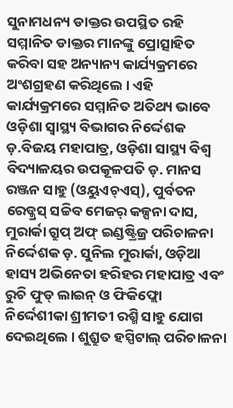ସୁନାମଧନ୍ୟ ଡାକ୍ତର ଉପସ୍ଥିତ ରହି ସମ୍ମାନିତ ଡାକ୍ତର ମାନଙ୍କୁ ପ୍ରୋତ୍ସାହିତ କରିବା ସହ ଅନ୍ୟାନ୍ୟ କାର୍ଯ୍ୟକ୍ରମରେ ଅଂଶଗ୍ରହଣ କରିଥିଲେ । ଏହି କାର୍ଯ୍ୟକ୍ରମରେ ସମ୍ମାନିତ ଅତିଥ୍ୟ ଭାବେ ଓଡ଼ିଶା ସ୍ୱାସ୍ଥ୍ୟ ବିଭାଗର ନିର୍ଦ୍ଦେଶକ ଡ଼.ବିଜୟ ମହାପାତ୍ର, ଓଡ଼ିଶା ସାସ୍ଥ୍ୟ ବିଶ୍ଵ ବିଦ୍ୟାଳୟର ଉପକୂଳପତି ଡ଼. ମାନସ ରଞ୍ଜନ ସାହୁ (ଓୟୁଏଚ୍ଏସ୍), ପୁର୍ବତନ
ରେଡ୍କ୍ରସ୍ ସଚ୍ଚିବ ମେଜର୍ କଳ୍ପନା ଦାସ, ମୁରାର୍କା ଗ୍ରୁପ୍ ଅଫ୍ ଇଣ୍ଡଷ୍ଟ୍ରିଜ୍ର ପରିଚାଳନା ନିର୍ଦ୍ଦେଶକ ଡ଼. ସୁନିଲ ମୁରାର୍କା, ଓଡ଼ିଆ ହାସ୍ୟ ଅଭିନେତା ହରିହର ମହାପାତ୍ର ଏବଂ ରୁଚି ଫୁଡ୍ ଲାଇନ୍ ଓ ଫିକିଫ୍ଲୋ ନିର୍ଦ୍ଦେଶୀକା ଶ୍ରୀମତୀ ରଶ୍ମି ସାହୁ ଯୋଗ ଦେଇଥିଲେ । ଶୁଶ୍ରୁତ ହସ୍ପିଟାଲ୍ ପରିଚାଳନା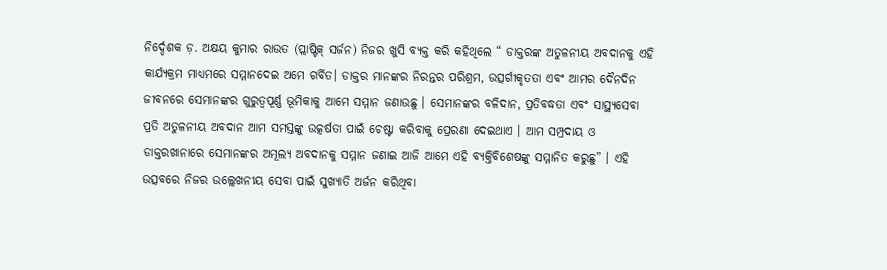ନିର୍ଦ୍ଦେଶକ ଡ଼. ଅକ୍ଷୟ କୁମାର ରାଉତ (ପ୍ଲାଷ୍ଟିକ୍ ସର୍ଜନ) ନିଜର ଖୁସି ବ୍ୟକ୍ତ କରି କହିଥିଲେ “ ଡାକ୍ତରଙ୍କ ଅତୁଳନୀୟ ଅବଦାନକୁ ଏହି କାର୍ଯ୍ୟକ୍ରମ ମାଧ୍ୟମରେ ସମ୍ମାନଦେଇ ଅମେ ଗର୍ବିତ। ଡାକ୍ତର ମାନଙ୍କର ନିରନ୍ତର ପରିଶ୍ରମ, ଉତ୍ସର୍ଗୀକୃତତା ଏବଂ ଆମର ଦୈନଦିନ ଜୀବନରେ ସେମାନଙ୍କର ଗୁରୁତ୍ଵପୂର୍ଣ୍ଣ ଭୂମିକାକୁ ଆମେ ସମ୍ମାନ ଜଣାଉଛୁ । ସେମାନଙ୍କର ବଳିଦାନ, ପ୍ରତିବଦ୍ଧତା ଏବଂ ସାସ୍ଥ୍ୟସେବା ପ୍ରତି ଅତୁଳନୀୟ ଅବଦାନ ଆମ ସମସ୍ତଙ୍କୁ ଉତ୍କର୍ଷତା ପାଇଁ ଚେଷ୍ଟା କରିବାକୁ ପ୍ରେରଣା ଦେଇଥାଏ । ଆମ ସମ୍ପ୍ରଦାୟ ଓ ଡାକ୍ତରଖାନାରେ ସେମାନଙ୍କର ଅମୂଲ୍ୟ ଅବଦାନକୁ ସମ୍ମାନ ଜଣାଇ ଆଜି ଆମେ ଏହି ବ୍ୟକ୍ତିବିଶେଷଙ୍କୁ ସମ୍ମାନିତ କରୁଛୁ” । ଏହି ଉତ୍ସବରେ ନିଜର ଉଲ୍ଲେଖନୀୟ ସେବା ପାଇଁ ସୁଖ୍ୟାତି ଅର୍ଜନ କରିଥିବା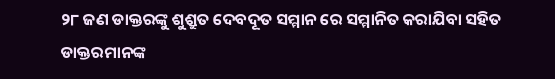୨୮ ଜଣ ଡାକ୍ତରଙ୍କୁ ଶୁଶ୍ରୁତ ଦେବଦୂତ ସମ୍ମାନ ରେ ସମ୍ମାନିତ କରାଯିବା ସହିତ ଡାକ୍ତରମାନଙ୍କ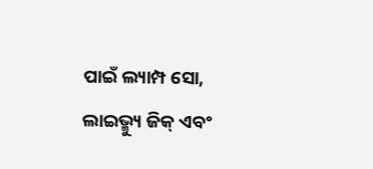ପାଇଁ ଲ୍ୟାମ୍ପ ସୋ, ଲାଇଭ୍ମ୍ୟୁ ଜିକ୍ ଏବଂ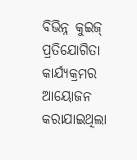ବିଭିନ୍ନ କୁଇଜ୍ ପ୍ରତିଯୋଗିତା କାର୍ଯ୍ୟକ୍ରମର ଆୟୋଜନ କରାଯାଇଥିଲା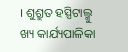। ଶୁଶ୍ରୁତ ହସ୍ପିଟାଲ୍ମୁ ଖ୍ୟ କାର୍ଯ୍ୟପାଳିକା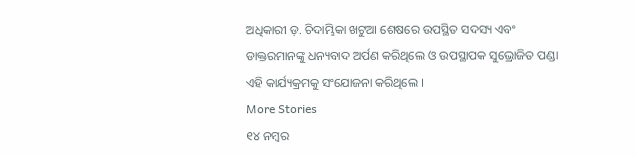ଅଧିକାରୀ ଡ଼. ଚିଦାମ୍ଭିକା ଖଟୁଆ ଶେଷରେ ଉପସ୍ଥିତ ସଦସ୍ୟ ଏବଂ ଡାକ୍ତରମାନଙ୍କୁ ଧନ୍ୟବାଦ ଅର୍ପଣ କରିଥିଲେ ଓ ଉପସ୍ଥାପକ ସୁଭ୍ରୋଜିତ ପଣ୍ଡା ଏହି କାର୍ଯ୍ୟକ୍ରମକୁ ସଂଯୋଜନା କରିଥିଲେ ।
More Stories
୧୪ ନମ୍ୱର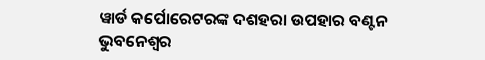ୱାର୍ଡ କର୍ପୋରେଟରଙ୍କ ଦଶହରା ଉପହାର ବଣ୍ଟନ
ଭୁବନେଶ୍ୱର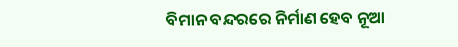ବିମାନ ବନ୍ଦରରେ ନିର୍ମାଣ ହେବ ନୂଆ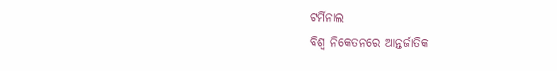ଟର୍ମିନାଲ
ବିଶ୍ୱ ନିକେତନରେ ଆନ୍ତର୍ଜାତିକ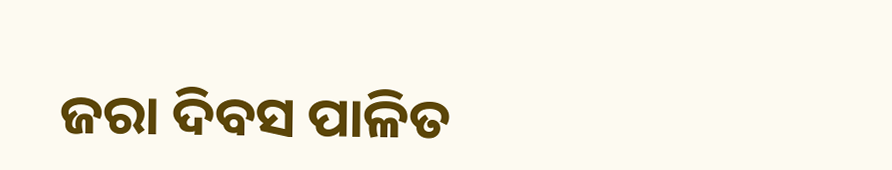ଜରା ଦିବସ ପାଳିତ